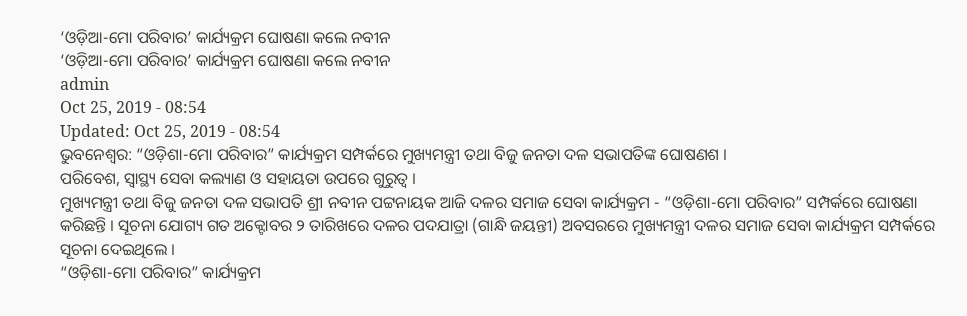‘ଓଡ଼ିଆ-ମୋ ପରିବାର’ କାର୍ଯ୍ୟକ୍ରମ ଘୋଷଣା କଲେ ନବୀନ
‘ଓଡ଼ିଆ-ମୋ ପରିବାର’ କାର୍ଯ୍ୟକ୍ରମ ଘୋଷଣା କଲେ ନବୀନ
admin
Oct 25, 2019 - 08:54
Updated: Oct 25, 2019 - 08:54
ଭୁବନେଶ୍ୱର: “ଓଡ଼ିଶା-ମୋ ପରିବାର” କାର୍ଯ୍ୟକ୍ରମ ସମ୍ପର୍କରେ ମୁଖ୍ୟମନ୍ତ୍ରୀ ତଥା ବିଜୁ ଜନତା ଦଳ ସଭାପତିଙ୍କ ଘୋଷଣଶ ।
ପରିବେଶ, ସ୍ୱାସ୍ଥ୍ୟ ସେବା କଲ୍ୟାଣ ଓ ସହାୟତା ଉପରେ ଗୁରୁତ୍ୱ ।
ମୁଖ୍ୟମନ୍ତ୍ରୀ ତଥା ବିଜୁ ଜନତା ଦଳ ସଭାପତି ଶ୍ରୀ ନବୀନ ପଟ୍ଟନାୟକ ଆଜି ଦଳର ସମାଜ ସେବା କାର୍ଯ୍ୟକ୍ରମ - “ଓଡ଼ିଶା-ମୋ ପରିବାର” ସମ୍ପର୍କରେ ଘୋଷଣା କରିଛନ୍ତି । ସୂଚନା ଯୋଗ୍ୟ ଗତ ଅକ୍ଟୋବର ୨ ତାରିଖରେ ଦଳର ପଦଯାତ୍ରା (ଗାନ୍ଧି ଜୟନ୍ତୀ) ଅବସରରେ ମୁଖ୍ୟମନ୍ତ୍ରୀ ଦଳର ସମାଜ ସେବା କାର୍ଯ୍ୟକ୍ରମ ସମ୍ପର୍କରେ ସୂଚନା ଦେଇଥିଲେ ।
“ଓଡ଼ିଶା-ମୋ ପରିବାର” କାର୍ଯ୍ୟକ୍ରମ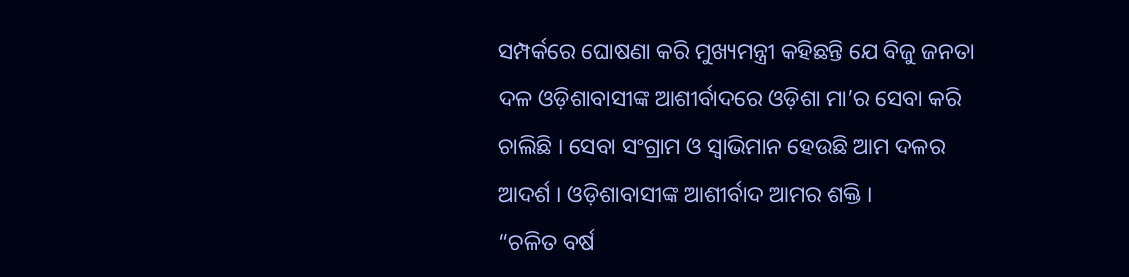ସମ୍ପର୍କରେ ଘୋଷଣା କରି ମୁଖ୍ୟମନ୍ତ୍ରୀ କହିଛନ୍ତି ଯେ ବିଜୁ ଜନତା ଦଳ ଓଡ଼ିଶାବାସୀଙ୍କ ଆଶୀର୍ବାଦରେ ଓଡ଼ିଶା ମା’ର ସେବା କରି ଚାଲିଛି । ସେବା ସଂଗ୍ରାମ ଓ ସ୍ୱାଭିମାନ ହେଉଛି ଆମ ଦଳର ଆଦର୍ଶ । ଓଡ଼ିଶାବାସୀଙ୍କ ଆଶୀର୍ବାଦ ଆମର ଶକ୍ତି ।
“ଚଳିତ ବର୍ଷ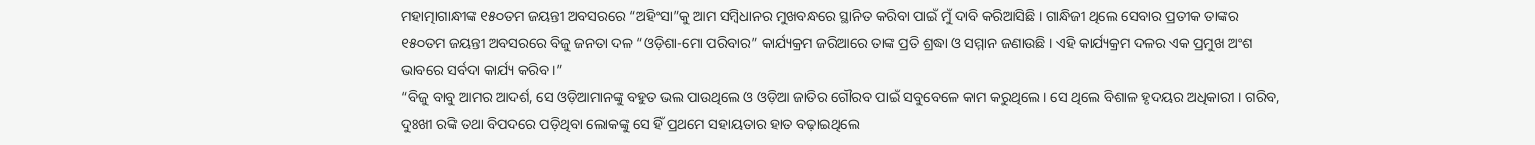ମହାତ୍ମାଗାନ୍ଧୀଙ୍କ ୧୫୦ତମ ଜୟନ୍ତୀ ଅବସରରେ “ଅହିଂସା”କୁ ଆମ ସମ୍ବିଧାନର ମୁଖବନ୍ଧରେ ସ୍ଥାନିତ କରିବା ପାଇଁ ମୁଁ ଦାବି କରିଆସିଛି । ଗାନ୍ଧିଜୀ ଥିଲେ ସେବାର ପ୍ରତୀକ ତାଙ୍କର ୧୫୦ତମ ଜୟନ୍ତୀ ଅବସରରେ ବିଜୁ ଜନତା ଦଳ “ଓଡ଼ିଶା-ମୋ ପରିବାର” କାର୍ଯ୍ୟକ୍ରମ ଜରିଆରେ ତାଙ୍କ ପ୍ରତି ଶ୍ରଦ୍ଧା ଓ ସମ୍ମାନ ଜଣାଉଛି । ଏହି କାର୍ଯ୍ୟକ୍ରମ ଦଳର ଏକ ପ୍ରମୁଖ ଅଂଶ ଭାବରେ ସର୍ବଦା କାର୍ଯ୍ୟ କରିବ ।”
“ବିଜୁ ବାବୁ ଆମର ଆଦର୍ଶ, ସେ ଓଡ଼ିଆମାନଙ୍କୁ ବହୁତ ଭଲ ପାଉଥିଲେ ଓ ଓଡ଼ିଆ ଜାତିର ଗୌରବ ପାଇଁ ସବୁବେଳେ କାମ କରୁଥିଲେ । ସେ ଥିଲେ ବିଶାଳ ହୃଦୟର ଅଧିକାରୀ । ଗରିବ, ଦୁଃଖୀ ରଙ୍କି ତଥା ବିପଦରେ ପଡ଼ିଥିବା ଲୋକଙ୍କୁ ସେ ହିଁ ପ୍ରଥମେ ସହାୟତାର ହାତ ବଢ଼ାଇଥିଲେ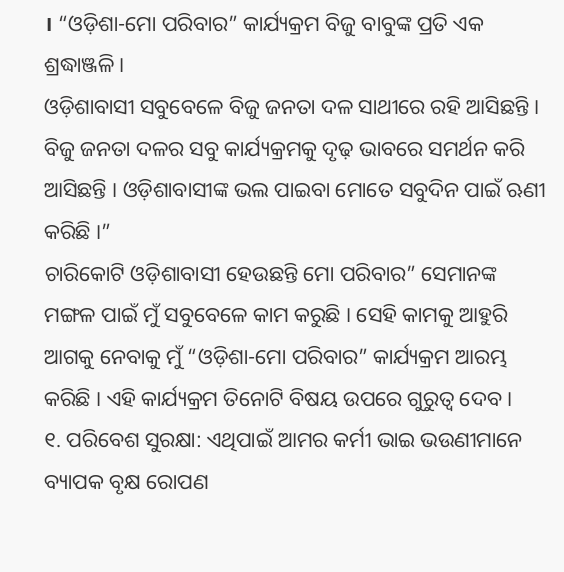। “ଓଡ଼ିଶା-ମୋ ପରିବାର” କାର୍ଯ୍ୟକ୍ରମ ବିଜୁ ବାବୁଙ୍କ ପ୍ରତି ଏକ ଶ୍ରଦ୍ଧାଞ୍ଜଳି ।
ଓଡ଼ିଶାବାସୀ ସବୁବେଳେ ବିଜୁ ଜନତା ଦଳ ସାଥୀରେ ରହି ଆସିଛନ୍ତି । ବିଜୁ ଜନତା ଦଳର ସବୁ କାର୍ଯ୍ୟକ୍ରମକୁ ଦୃଢ଼ ଭାବରେ ସମର୍ଥନ କରି ଆସିଛନ୍ତି । ଓଡ଼ିଶାବାସୀଙ୍କ ଭଲ ପାଇବା ମୋତେ ସବୁଦିନ ପାଇଁ ଋଣୀ କରିଛି ।”
ଚାରିକୋଟି ଓଡ଼ିଶାବାସୀ ହେଉଛନ୍ତି ମୋ ପରିବାର” ସେମାନଙ୍କ ମଙ୍ଗଳ ପାଇଁ ମୁଁ ସବୁବେଳେ କାମ କରୁଛି । ସେହି କାମକୁ ଆହୁରି ଆଗକୁ ନେବାକୁ ମୁଁ “ଓଡ଼ିଶା-ମୋ ପରିବାର” କାର୍ଯ୍ୟକ୍ରମ ଆରମ୍ଭ କରିଛି । ଏହି କାର୍ଯ୍ୟକ୍ରମ ତିନୋଟି ବିଷୟ ଉପରେ ଗୁରୁତ୍ୱ ଦେବ ।
୧. ପରିବେଶ ସୁରକ୍ଷା: ଏଥିପାଇଁ ଆମର କର୍ମୀ ଭାଇ ଭଉଣୀମାନେ ବ୍ୟାପକ ବୃକ୍ଷ ରୋପଣ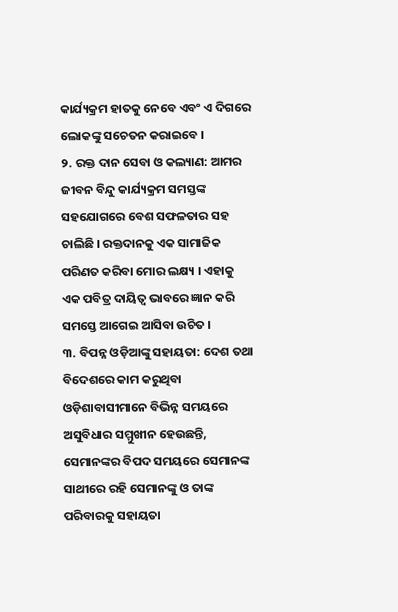କାର୍ଯ୍ୟକ୍ରମ ହାତକୁ ନେବେ ଏବଂ ଏ ଦିଗରେ ଲୋକଙ୍କୁ ସଚେତନ କରାଇବେ ।
୨. ରକ୍ତ ଦାନ ସେବା ଓ କଲ୍ୟାଣ: ଆମର ଜୀବନ ବିନ୍ଦୁ କାର୍ଯ୍ୟକ୍ରମ ସମସ୍ତଙ୍କ ସହଯୋଗରେ ବେଶ ସଫଳତାର ସହ ଚାଲିଛି । ରକ୍ତଦାନକୁ ଏକ ସାମାଜିକ ପରିଣତ କରିବା ମୋର ଲକ୍ଷ୍ୟ । ଏହାକୁ ଏକ ପବିତ୍ର ଦାୟିତ୍ୱ ଭାବରେ ଜ୍ଞାନ କରି ସମସ୍ତେ ଆଗେଇ ଆସିବା ଉଚିତ ।
୩. ବିପନ୍ନ ଓଡ଼ିଆଙ୍କୁ ସହାୟତା: ଦେଶ ତଥା ବିଦେଶରେ କାମ କରୁଥିବା ଓଡ଼ିଶାବାସୀମାନେ ବିଭିନ୍ନ ସମୟରେ ଅସୁବିଧାର ସମ୍ମୁଖୀନ ହେଉଛନ୍ତି, ସେମାନଙ୍କର ବିପଦ ସମୟରେ ସେମାନଙ୍କ ସାଥୀରେ ରହି ସେମାନଙ୍କୁ ଓ ତାଙ୍କ ପରିବାରକୁ ସହାୟତା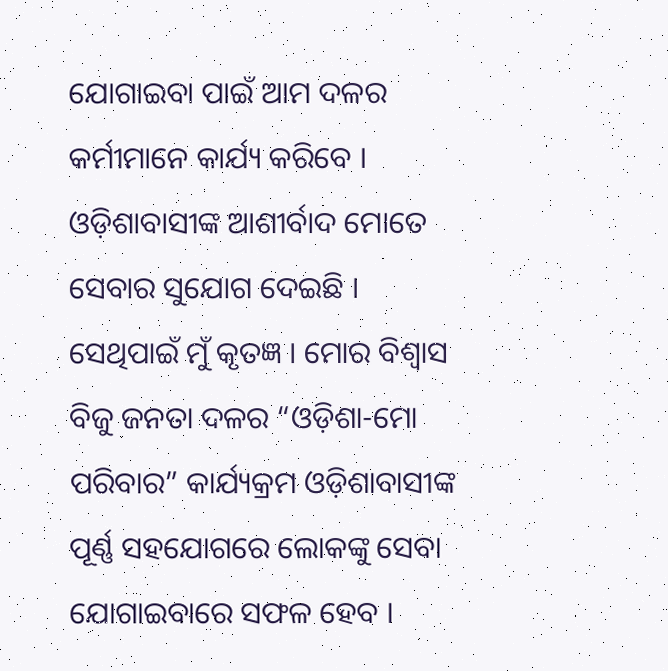ଯୋଗାଇବା ପାଇଁ ଆମ ଦଳର କର୍ମୀମାନେ କାର୍ଯ୍ୟ କରିବେ ।
ଓଡ଼ିଶାବାସୀଙ୍କ ଆଶୀର୍ବାଦ ମୋତେ ସେବାର ସୁଯୋଗ ଦେଇଛି । ସେଥିପାଇଁ ମୁଁ କୃତଜ୍ଞ । ମୋର ବିଶ୍ୱାସ ବିଜୁ ଜନତା ଦଳର “ଓଡ଼ିଶା-ମୋ ପରିବାର” କାର୍ଯ୍ୟକ୍ରମ ଓଡ଼ିଶାବାସୀଙ୍କ ପୂର୍ଣ୍ଣ ସହଯୋଗରେ ଲୋକଙ୍କୁ ସେବା ଯୋଗାଇବାରେ ସଫଳ ହେବ ।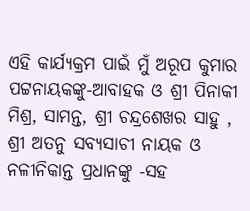ଏହି କାର୍ଯ୍ୟକ୍ରମ ପାଇଁ ମୁଁ ଅରୂପ କୁମାର ପଟ୍ଟନାୟକଙ୍କୁ-ଆବାହକ ଓ ଶ୍ରୀ ପିନାକୀ ମିଶ୍ର, ସାମନ୍ତ, ଶ୍ରୀ ଚନ୍ଦ୍ରଶେଖର ସାହୁ , ଶ୍ରୀ ଅତନୁ ସବ୍ୟସାଚୀ ନାୟକ ଓ ନଳୀନିକାନ୍ତ ପ୍ରଧାନଙ୍କୁ -ସହ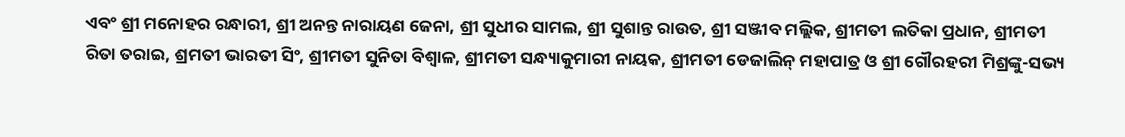ଏବଂ ଶ୍ରୀ ମନୋହର ରନ୍ଧାରୀ, ଶ୍ରୀ ଅନନ୍ତ ନାରାୟଣ ଜେନା, ଶ୍ରୀ ସୁଧୀର ସାମଲ, ଶ୍ରୀ ସୁଶାନ୍ତ ରାଉତ, ଶ୍ରୀ ସଞ୍ଜୀବ ମଲ୍ଲିକ, ଶ୍ରୀମତୀ ଲତିକା ପ୍ରଧାନ, ଶ୍ରୀମତୀ ରିତା ତରାଇ, ଶ୍ରମତୀ ଭାରତୀ ସିଂ, ଶ୍ରୀମତୀ ସୁନିତା ବିଶ୍ୱାଳ, ଶ୍ରୀମତୀ ସନ୍ଧ୍ୟାକୁମାରୀ ନାୟକ, ଶ୍ରୀମତୀ ଡେଜାଲିନ୍ ମହାପାତ୍ର ଓ ଶ୍ରୀ ଗୌରହରୀ ମିଶ୍ରଙ୍କୁ-ସଭ୍ୟ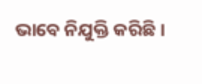ଭାବେ ନିଯୁକ୍ତି କରିଛି ।